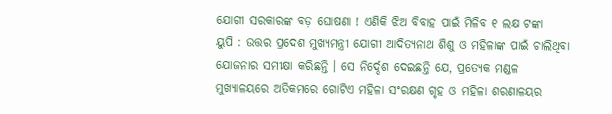ଯୋଗୀ ସରକାରଙ୍କ ବଡ଼ ଘୋଷଣା ! ଏଣିକି ଝିଅ ବିବାହ ପାଇଁ ମିଳିବ ୧ ଲକ୍ଷ ଟଙ୍କା
ୟୁପି : ଉତ୍ତର ପ୍ରଦେଶ ମୁଖ୍ୟମନ୍ତ୍ରୀ ଯୋଗୀ ଆଦିତ୍ୟନାଥ ଶିଶୁ ଓ ମହିଳାଙ୍କ ପାଇଁ ଚାଲିଥିବା ଯୋଜନାର ସମୀକ୍ଷା କରିଛନ୍ତି । ସେ ନିର୍ଦ୍ଦେଶ ଦେଇଛନ୍ତି ଯେ, ପ୍ରତ୍ୟେକ ମଣ୍ଡଳ ମୁଖ୍ୟାଳୟରେ ଅତିକମରେ ଗୋଟିଏ ମହିଳା ସଂରକ୍ଷଣ ଗୃହ ଓ ମହିଳା ଶରଣାଳୟର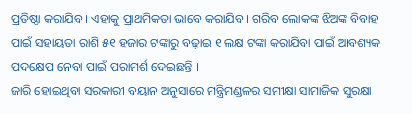ପ୍ରତିଷ୍ଠା କରାଯିବ । ଏହାକୁ ପ୍ରାଥମିକତା ଭାବେ କରାଯିବ । ଗରିବ ଲୋକଙ୍କ ଝିଅଙ୍କ ବିବାହ ପାଇଁ ସହାୟତା ରାଶି ୫୧ ହଜାର ଟଙ୍କାରୁ ବଢ଼ାଇ ୧ ଲକ୍ଷ ଟଙ୍କା କରାଯିବା ପାଇଁ ଆବଶ୍ୟକ ପଦକ୍ଷେପ ନେବା ପାଇଁ ପରାମର୍ଶ ଦେଇଛନ୍ତି ।
ଜାରି ହୋଇଥିବା ସରକାରୀ ବୟାନ ଅନୁସାରେ ମନ୍ତ୍ରିମଣ୍ଡଳର ସମୀକ୍ଷା ସାମାଜିକ ସୁରକ୍ଷା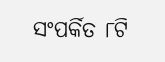ସଂପର୍କିତ ୮ଟି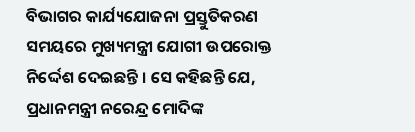ବିଭାଗର କାର୍ଯ୍ୟଯୋଜନା ପ୍ରସ୍ତୁତିକରଣ ସମୟରେ ମୁଖ୍ୟମନ୍ତ୍ରୀ ଯୋଗୀ ଉପରୋକ୍ତ ନିର୍ଦ୍ଦେଶ ଦେଇଛନ୍ତି । ସେ କହିଛନ୍ତି ଯେ, ପ୍ରଧାନମନ୍ତ୍ରୀ ନରେନ୍ଦ୍ର ମୋଦିଙ୍କ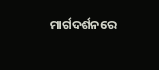ମାର୍ଗଦର୍ଶନରେ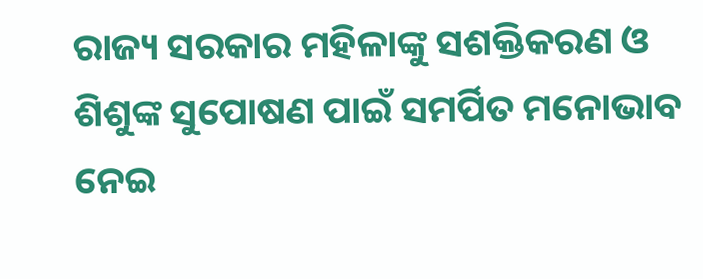ରାଜ୍ୟ ସରକାର ମହିଳାଙ୍କୁ ସଶକ୍ତିକରଣ ଓ ଶିଶୁଙ୍କ ସୁପୋଷଣ ପାଇଁ ସମର୍ପିତ ମନୋଭାବ ନେଇ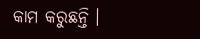କାମ କରୁଛନ୍ତି ।